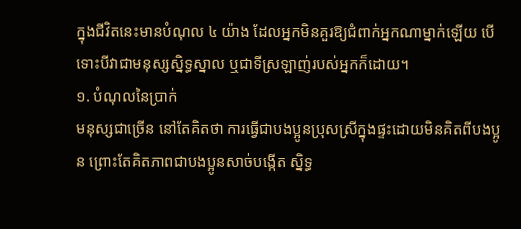ក្នុងជីវិតនេះមានបំណុល ៤ យ៉ាង ដែលអ្នកមិនគួរឱ្យជំពាក់អ្នកណាម្នាក់ឡើយ បើទោះបីវាជាមនុស្សស្និទ្ធស្នាល ឬជាទីស្រឡាញ់របស់អ្នកក៏ដោយ។
១. បំណុលនៃប្រាក់
មនុស្សជាច្រើន នៅតែគិតថា ការធ្វើជាបងប្អូនប្រុសស្រីក្នុងផ្ទះដោយមិនគិតពីបងប្អូន ព្រោះតែគិតភាពជាបងប្អូនសាច់បង្កើត ស្និទ្ធ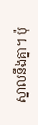ស្នាលនឹងគ្នា។ ប៉ុ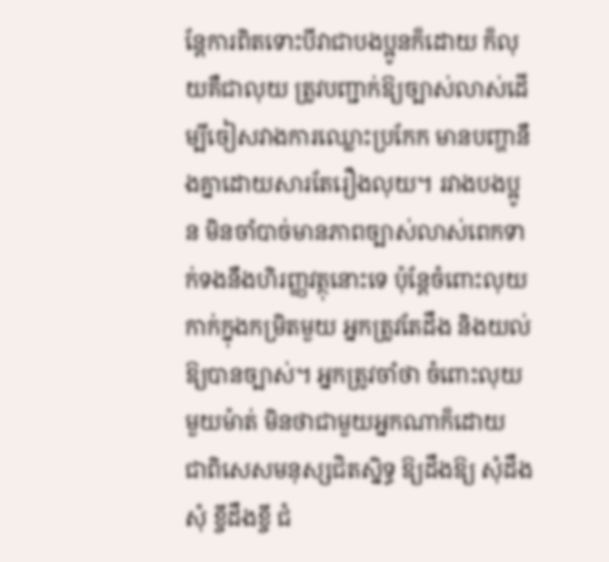ន្តែការពិតទោះបីវាជាបងប្អូនក៏ដោយ ក៏លុយគឺជាលុយ ត្រូវបញ្ជាក់ឱ្យច្បាស់លាស់ដើម្បីចៀសវាងការឈ្លោះប្រកែក មានបញ្ហានឹងគ្នាដោយសារតែរឿងលុយ។ រវាងបងប្អូន មិនចាំបាច់មានភាពច្បាស់លាស់ពេកទាក់ទងនឹងហិរញ្ញវត្ថុនោះទេ ប៉ុន្តែចំពោះលុយកាក់ក្នុងកម្រិតមួយ អ្នកត្រូវតែដឹង និងយល់ឱ្យបានច្បាស់។ អ្នកត្រូវចាំថា ចំពោះលុយមួយម៉ាត់ មិនថាជាមួយអ្នកណាក៏ដោយ ជាពិសេសមនុស្សជិតស្និទ្ធ ឱ្យដឹងឱ្យ សុំដឹងសុំ ខ្ចីដឹងខ្ចី ជំ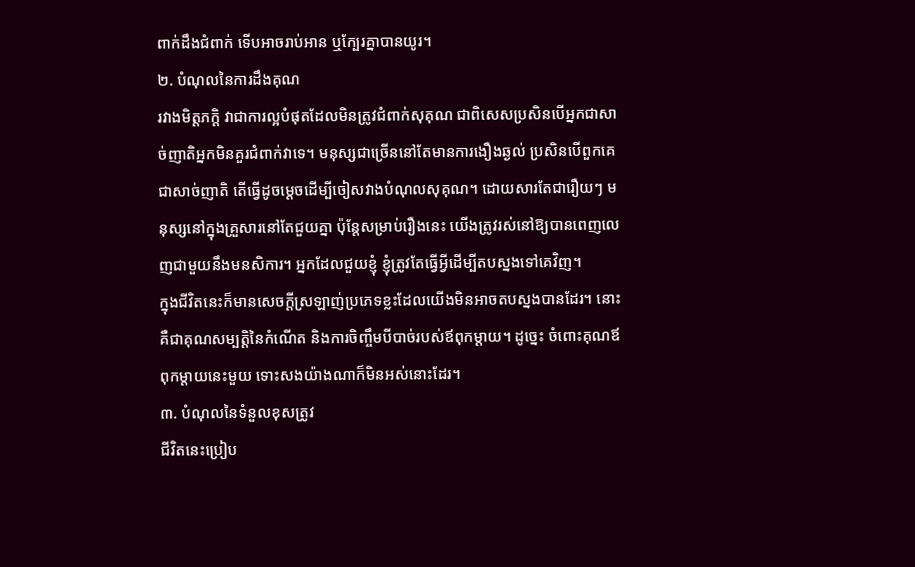ពាក់ដឹងជំពាក់ ទើបអាចរាប់អាន ឬក្បែរគ្នាបានយូរ។
២. បំណុលនៃការដឹងគុណ
រវាងមិត្តភក្តិ វាជាការល្អបំផុតដែលមិនត្រូវជំពាក់សុគុណ ជាពិសេសប្រសិនបើអ្នកជាសាច់ញាតិអ្នកមិនគួរជំពាក់វាទេ។ មនុស្សជាច្រើននៅតែមានការងឿងឆ្ងល់ ប្រសិនបើពួកគេជាសាច់ញាតិ តើធ្វើដូចម្តេចដើម្បីចៀសវាងបំណុលសុគុណ។ ដោយសារតែជារឿយៗ មនុស្សនៅក្នុងគ្រួសារនៅតែជួយគ្នា ប៉ុន្តែសម្រាប់រឿងនេះ យើងត្រូវរស់នៅឱ្យបានពេញលេញជាមួយនឹងមនសិការ។ អ្នកដែលជួយខ្ញុំ ខ្ញុំត្រូវតែធ្វើអ្វីដើម្បីតបស្នងទៅគេវិញ។
ក្នុងជីវិតនេះក៏មានសេចក្តីស្រឡាញ់ប្រភេទខ្លះដែលយើងមិនអាចតបស្នងបានដែរ។ នោះគឺជាគុណសម្បត្តិនៃកំណើត និងការចិញ្ចឹមបីបាច់របស់ឪពុកម្តាយ។ ដូច្នេះ ចំពោះគុណឪពុកម្ដាយនេះមួយ ទោះសងយ៉ាងណាក៏មិនអស់នោះដែរ។
៣. បំណុលនៃទំនួលខុសត្រូវ
ជីវិតនេះប្រៀប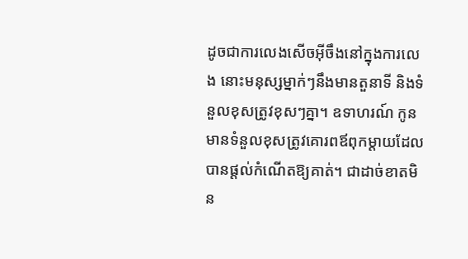ដូចជាការលេងសើចអ៊ីចឹងនៅក្នុងការលេង នោះមនុស្សម្នាក់ៗនឹងមានតួនាទី និងទំនួលខុសត្រូវខុសៗគ្នា។ ឧទាហរណ៍ កូនមានទំនួលខុសត្រូវគោរពឪពុកម្តាយដែលបានផ្តល់កំណើតឱ្យគាត់។ ជាដាច់ខាតមិន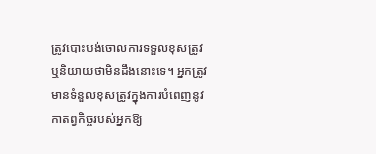ត្រូវបោះបង់ចោលការទទួលខុសត្រូវ ឬនិយាយថាមិនដឹងនោះទេ។ អ្នកត្រូវមានទំនួលខុសត្រូវក្នុងការបំពេញនូវកាតព្វកិច្ចរបស់អ្នកឱ្យ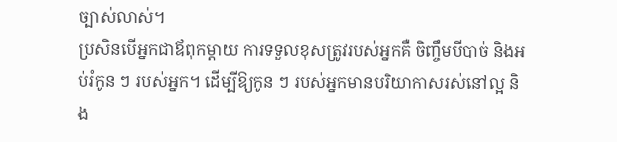ច្បាស់លាស់។
ប្រសិនបើអ្នកជាឪពុកម្តាយ ការទទួលខុសត្រូវរបស់អ្នកគឺ ចិញ្ចឹមបីបាច់ និងអប់រំកូន ៗ របស់អ្នក។ ដើម្បីឱ្យកូន ៗ របស់អ្នកមានបរិយាកាសរស់នៅល្អ និង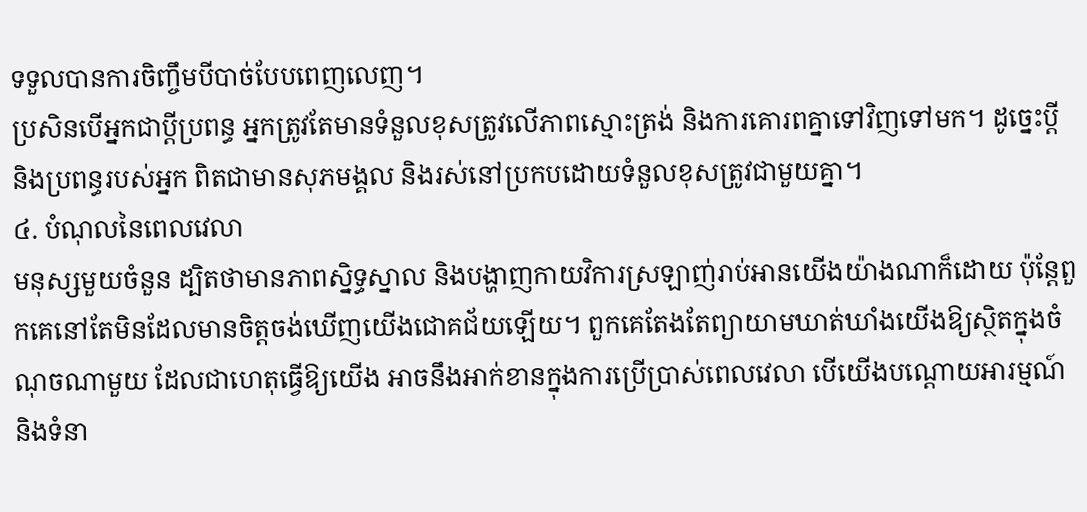ទទួលបានការចិញ្ចឹមបីបាច់បែបពេញលេញ។
ប្រសិនបើអ្នកជាប្តីប្រពន្ធ អ្នកត្រូវតែមានទំនួលខុសត្រូវលើភាពស្មោះត្រង់ និងការគោរពគ្នាទៅវិញទៅមក។ ដូច្នេះប្តី និងប្រពន្ធរបស់អ្នក ពិតជាមានសុភមង្គល និងរស់នៅប្រកបដោយទំនួលខុសត្រូវជាមួយគ្នា។
៤. បំណុលនៃពេលវេលា
មនុស្សមួយចំនួន ដ្បិតថាមានភាពស្និទ្ធស្នាល និងបង្ហាញកាយវិការស្រឡាញ់រាប់អានយើងយ៉ាងណាក៏ដោយ ប៉ុន្តែពួកគេនៅតែមិនដែលមានចិត្តចង់ឃើញយើងជោគជ័យឡើយ។ ពួកគេតែងតែព្យាយាមឃាត់ឃាំងយើងឱ្យស្ថិតក្នុងចំណុចណាមួយ ដែលជាហេតុធ្វើឱ្យយើង អាចនឹងអាក់ខានក្នុងការប្រើប្រាស់ពេលវេលា បើយើងបណ្ដោយអារម្មណ៍ និងទំនា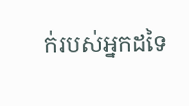ក់របស់អ្នកដទៃ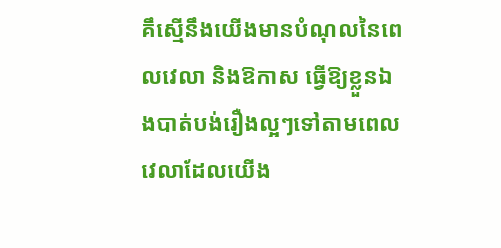គឹស្មើនឹងយើងមានបំណុលនៃពេលវេលា និងឱកាស ធ្វើឱ្យខ្លួនឯងបាត់បង់រឿងល្អៗទៅតាមពេលវេលាដែលយើង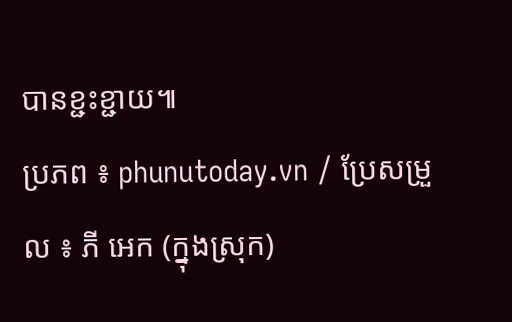បានខ្ជះខ្ជាយ៕
ប្រភព ៖ phunutoday.vn / ប្រែសម្រួល ៖ ភី អេក (ក្នុងស្រុក)